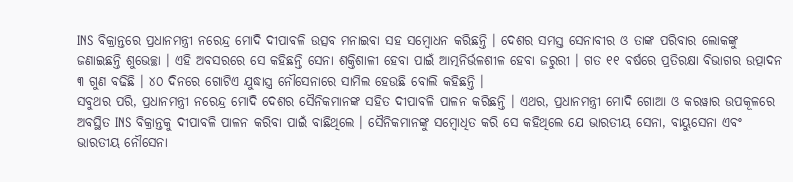INS ବିକ୍ରାନ୍ତରେ ପ୍ରଧାନମନ୍ତ୍ରୀ ନରେନ୍ଦ୍ର ମୋଦି ଦୀପାବଳି ଉତ୍ସବ ମନାଇବା ସହ ସମ୍ୱୋଧନ କରିଛନ୍ତି । ଦେଶର ସମସ୍ତ ସେନାବୀର ଓ ତାଙ୍କ ପରିବାର ଲୋକଙ୍କୁ ଜଣାଇଛନ୍ତି ଶୁଭେଚ୍ଛା । ଏହି ଅବସରରେ ସେ କହିଛନ୍ତି ସେନା ଶକ୍ତିଶାଳୀ ହେବା ପାଇଁ ଆତ୍ମନିର୍ଭଳଶୀଳ ହେବା ଜରୁରୀ । ଗତ ୧୧ ବର୍ଷରେ ପ୍ରତିରକ୍ଷା ବିଭାଗର ଉତ୍ପାଦନ ୩ ଗୁଣ ବଢିଛି । ୪୦ ଦିନରେ ଗୋଟିଏ ଯୁଦ୍ଧାସ୍ତ୍ର ନୌସେନାରେ ସାମିଲ ହେଉଛି ବୋଲି କହିଛନ୍ତି ।
ସବୁଥର ପରି, ପ୍ରଧାନମନ୍ତ୍ରୀ ନରେନ୍ଦ୍ର ମୋଦି ଦେଶର ସୈନିକମାନଙ୍କ ସହିତ ଦୀପାବଳି ପାଳନ କରିଛନ୍ତି । ଏଥର, ପ୍ରଧାନମନ୍ତ୍ରୀ ମୋଦି ଗୋଆ ଓ କରୱାର ଉପକୂଳରେ ଅବସ୍ଥିତ INS ବିକ୍ରାନ୍ତକୁ ଦୀପାବଳି ପାଳନ କରିବା ପାଇଁ ବାଛିଥିଲେ । ସୈନିକମାନଙ୍କୁ ସମ୍ବୋଧିତ କରି ସେ କହିଥିଲେ ଯେ ଭାରତୀୟ ସେନା, ବାୟୁସେନା ଏବଂ ଭାରତୀୟ ନୌସେନା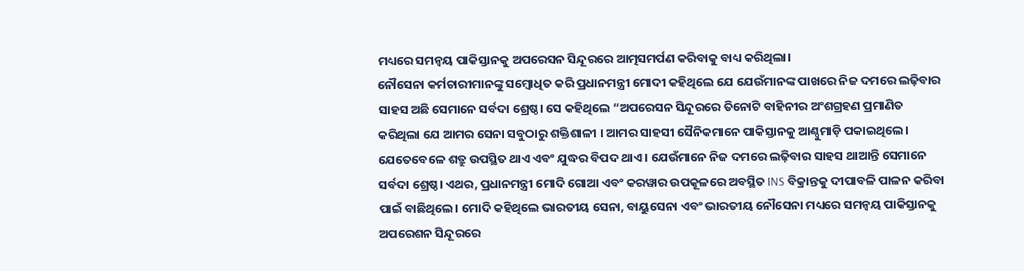ମଧ୍ୟରେ ସମନ୍ୱୟ ପାକିସ୍ତାନକୁ ଅପରେସନ ସିନ୍ଦୂରରେ ଆତ୍ମସମର୍ପଣ କରିବାକୁ ବାଧ୍ୟ କରିଥିଲା।
ନୌସେନା କର୍ମଚାରୀମାନଙ୍କୁ ସମ୍ବୋଧିତ କରି ପ୍ରଧାନମନ୍ତ୍ରୀ ମୋଦୀ କହିଥିଲେ ଯେ ଯେଉଁମାନଙ୍କ ପାଖରେ ନିଜ ଦମରେ ଲଢ଼ିବାର ସାହସ ଅଛି ସେମାନେ ସର୍ବଦା ଶ୍ରେଷ୍ଠ। ସେ କହିଥିଲେ “ଅପରେସନ ସିନ୍ଦୂରରେ ତିନୋଟି ବାହିନୀର ଅଂଶଗ୍ରହଣ ପ୍ରମାଣିତ କରିଥିଲା ଯେ ଆମର ସେନା ସବୁଠାରୁ ଶକ୍ତିଶାଳୀ । ଆମର ସାହସୀ ସୈନିକମାନେ ପାକିସ୍ତାନକୁ ଆଣ୍ଠୁମାଡ଼ି ପକାଇଥିଲେ। ଯେତେବେଳେ ଶତ୍ରୁ ଉପସ୍ଥିତ ଥାଏ ଏବଂ ଯୁଦ୍ଧର ବିପଦ ଥାଏ । ଯେଉଁମାନେ ନିଜ ଦମରେ ଲଢ଼ିବାର ସାହସ ଥାଆନ୍ତି ସେମାନେ ସର୍ବଦା ଶ୍ରେଷ୍ଠ। ଏଥର, ପ୍ରଧାନମନ୍ତ୍ରୀ ମୋଦି ଗୋଆ ଏବଂ କରୱାର ଉପକୂଳରେ ଅବସ୍ଥିତ INS ବିକ୍ରାନ୍ତକୁ ଦୀପାବଳି ପାଳନ କରିବା ପାଇଁ ବାଛିଥିଲେ। ମୋଦି କହିଥିଲେ ଭାରତୀୟ ସେନା, ବାୟୁସେନା ଏବଂ ଭାରତୀୟ ନୌସେନା ମଧ୍ୟରେ ସମନ୍ବୟ ପାକିସ୍ତାନକୁ ଅପରେଶନ ସିନ୍ଦୂରରେ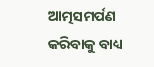ଆତ୍ମସମର୍ପଣ କରିବାକୁ ବାଧ୍ୟ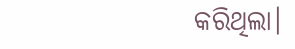କରିଥିଲା।